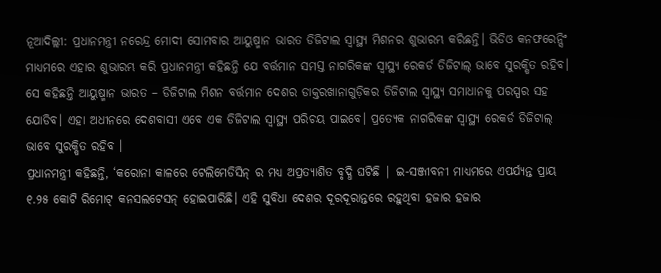ନୂଆଦିଲ୍ଲୀ: ପ୍ରଧାନମନ୍ତ୍ରୀ ନରେନ୍ଦ୍ର ମୋଦୀ ସୋମବାର ଆୟୁଷ୍ମାନ ଭାରତ ଡିଜିଟାଲ ସ୍ୱାସ୍ଥ୍ୟ ମିଶନର ଶୁଭାରମ୍ଭ କରିଛନ୍ତି। ଭିଡିଓ କନଫରେନ୍ସିଂ ମାଧ୍ୟମରେ ଏହାର ଶୁଭାରମ୍ଭ କରି ପ୍ରଧାନମନ୍ତ୍ରୀ କହିଛନ୍ତି ଯେ ବର୍ତ୍ତମାନ ସମସ୍ତ ନାଗରିକଙ୍କ ସ୍ୱାସ୍ଥ୍ୟ ରେକର୍ଡ ଡିଜିଟାଲ୍ ଭାବେ ସୁରକ୍ଷିତ ରହିବ। ସେ କହିଛନ୍ତି ଆୟୁଷ୍ମାନ ଭାରତ – ଡିଜିଟାଲ ମିଶନ ବର୍ତ୍ତମାନ ଦେଶର ଡାକ୍ତରଖାନାଗୁଡ଼ିକର ଡିଜିଟାଲ ସ୍ୱାସ୍ଥ୍ୟ ସମାଧାନକୁ ପରସ୍ପର ସହ ଯୋଡିବ। ଏହା ଅଧୀନରେ ଦେଶବାସୀ ଏବେ ଏକ ଡିଜିଟାଲ ସ୍ୱାସ୍ଥ୍ୟ ପରିଚୟ ପାଇବେ। ପ୍ରତ୍ୟେକ ନାଗରିକଙ୍କ ସ୍ୱାସ୍ଥ୍ୟ ରେକର୍ଡ ଡିଜିଟାଲ୍ ଭାବେ ସୁରକ୍ଷିତ ରହିବ ।
ପ୍ରଧାନମନ୍ତ୍ରୀ କହିଛନ୍ତି, ‘କରୋନା କାଳରେ ଟେଲିମେଡିସିନ୍ ର ମଧ୍ୟ ଅପ୍ରତ୍ୟାଶିତ ବୃଦ୍ଧି ଘଟିଛି | ଇ-ସଞ୍ଜୀବନୀ ମାଧ୍ୟମରେ ଏପର୍ଯ୍ୟନ୍ତ ପ୍ରାୟ ୧.୨୫ କୋଟି ରିମୋଟ୍ କନସଲଟେସନ୍ ହୋଇପାରିଛି। ଏହି ସୁବିଧା ଦେଶର ଦୂରଦୂରାନ୍ତରେ ରହୁଥିବା ହଜାର ହଜାର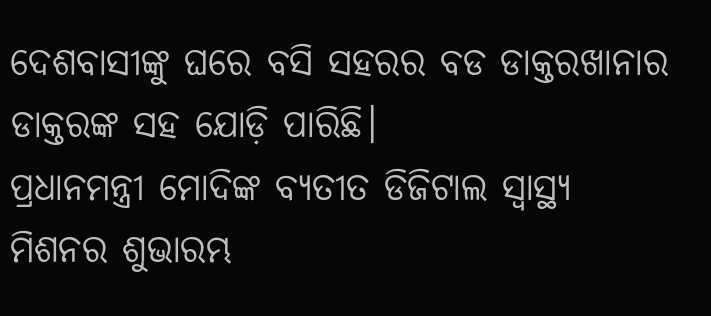ଦେଶବାସୀଙ୍କୁ ଘରେ ବସି ସହରର ବଡ ଡାକ୍ତରଖାନାର ଡାକ୍ତରଙ୍କ ସହ ଯୋଡ଼ି ପାରିଛି।
ପ୍ରଧାନମନ୍ତ୍ରୀ ମୋଦିଙ୍କ ବ୍ୟତୀତ ଡିଜିଟାଲ ସ୍ୱାସ୍ଥ୍ୟ ମିଶନର ଶୁଭାରମ୍ଭ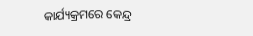କାର୍ଯ୍ୟକ୍ରମରେ କେନ୍ଦ୍ର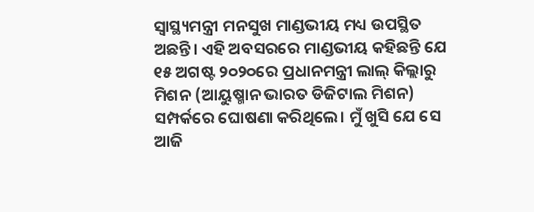ସ୍ୱାସ୍ଥ୍ୟମନ୍ତ୍ରୀ ମନସୁଖ ମାଣ୍ଡଭୀୟ ମଧ୍ୟ ଉପସ୍ଥିତ ଅଛନ୍ତି। ଏହି ଅବସରରେ ମାଣ୍ଡଭୀୟ କହିଛନ୍ତି ଯେ ୧୫ ଅଗଷ୍ଟ ୨୦୨୦ରେ ପ୍ରଧାନମନ୍ତ୍ରୀ ଲାଲ୍ କିଲ୍ଲାରୁ ମିଶନ (ଆୟୁଷ୍ମାନ ଭାରତ ଡିଜିଟାଲ ମିଶନ) ସମ୍ପର୍କରେ ଘୋଷଣା କରିଥିଲେ। ମୁଁ ଖୁସି ଯେ ସେ ଆଜି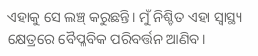ଏହାକୁ ସେ ଲଞ୍ଚ୍ କରୁଛନ୍ତି। ମୁଁ ନିଶ୍ଚିତ ଏହା ସ୍ୱାସ୍ଥ୍ୟ କ୍ଷେତ୍ରରେ ବୈପ୍ଳବିକ ପରିବର୍ତ୍ତନ ଆଣିବ।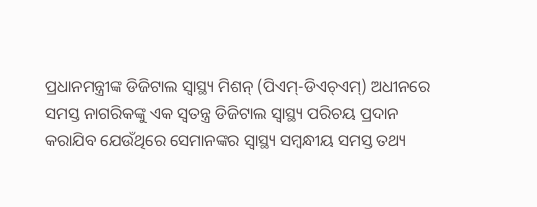ପ୍ରଧାନମନ୍ତ୍ରୀଙ୍କ ଡିଜିଟାଲ ସ୍ୱାସ୍ଥ୍ୟ ମିଶନ୍ (ପିଏମ୍-ଡିଏଚ୍ଏମ୍) ଅଧୀନରେ ସମସ୍ତ ନାଗରିକଙ୍କୁ ଏକ ସ୍ୱତନ୍ତ୍ର ଡିଜିଟାଲ ସ୍ୱାସ୍ଥ୍ୟ ପରିଚୟ ପ୍ରଦାନ କରାଯିବ ଯେଉଁଥିରେ ସେମାନଙ୍କର ସ୍ୱାସ୍ଥ୍ୟ ସମ୍ବନ୍ଧୀୟ ସମସ୍ତ ତଥ୍ୟ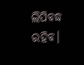ଲିପିବଦ୍ଧ ରହିବ।